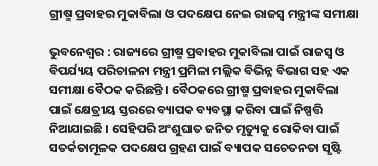ଗ୍ରୀଷ୍ମ ପ୍ରବାହର ମୁକାବିଲା ଓ ପଦକ୍ଷେପ ନେଇ ରାଜସ୍ୱ ମନ୍ତ୍ରୀଙ୍କ ସମୀକ୍ଷା

ଭୁବନେଶ୍ୱର : ରାଜ୍ୟରେ ଗ୍ରୀଷ୍ମ ପ୍ରବାହର ମୁକାବିଲା ପାଇଁ ରାଜସ୍ୱ ଓ ବିପର୍ଯ୍ୟୟ ପରିଚାଳନା ମନ୍ତ୍ରୀ ପ୍ରମିଳା ମଲ୍ଲିକ ବିଭିନ୍ନ ବିଭାଗ ସହ ଏକ ସମୀକ୍ଷା ବୈଠକ କରିଛନ୍ତି । ବୈଠକରେ ଗ୍ରୀଷ୍ମ ପ୍ରବାହର ମୁକାବିଲା ପାଇଁ କ୍ଷେତ୍ରୀୟ ସ୍ତରରେ ବ୍ୟାପକ ବ୍ୟବସ୍ଥା କରିବା ପାଇଁ ନିଷ୍ପତ୍ତି ନିଆଯାଇଛି । ସେହିପରି ଅଂଶୁଘାତ ଜନିତ ମୃତ୍ୟୁକୁ ରୋକିବା ପାଇଁ ସତର୍କତାମୂଳକ ପଦକ୍ଷେପ ଗ୍ରହଣ ପାଇଁ ବ୍ୟାପକ ସଚେତନତା ସୃଷ୍ଟି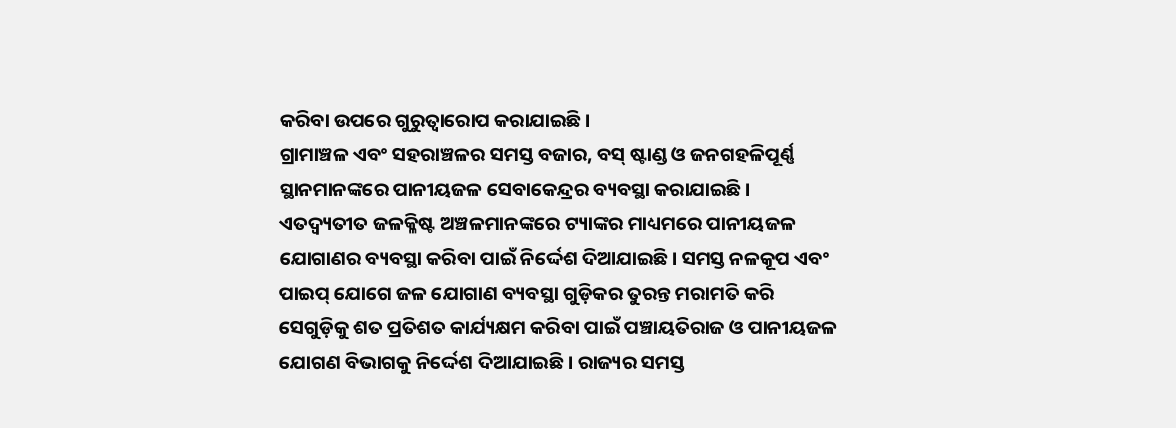କରିବା ଉପରେ ଗୁରୁତ୍ୱାରୋପ କରାଯାଇଛି।
ଗ୍ରାମାଞ୍ଚଳ ଏବଂ ସହରାଞ୍ଚଳର ସମସ୍ତ ବଜାର, ବସ୍ ଷ୍ଟାଣ୍ଡ ଓ ଜନଗହଳିପୂର୍ଣ୍ଣ ସ୍ଥାନମାନଙ୍କରେ ପାନୀୟଜଳ ସେବାକେନ୍ଦ୍ରର ବ୍ୟବସ୍ଥା କରାଯାଇଛି। ଏତଦ୍ବ୍ୟତୀତ ଜଳକ୍ଳିଷ୍ଟ ଅଞ୍ଚଳମାନଙ୍କରେ ଟ୍ୟାଙ୍କର ମାଧ୍ୟମରେ ପାନୀୟଜଳ ଯୋଗାଣର ବ୍ୟବସ୍ଥା କରିବା ପାଇଁ ନିର୍ଦ୍ଦେଶ ଦିଆଯାଇଛି। ସମସ୍ତ ନଳକୂପ ଏବଂ ପାଇପ୍ ଯୋଗେ ଜଳ ଯୋଗାଣ ବ୍ୟବସ୍ଥା ଗୁଡ଼ିକର ତୁରନ୍ତ ମରାମତି କରି ସେଗୁଡ଼ିକୁ ଶତ ପ୍ରତିଶତ କାର୍ଯ୍ୟକ୍ଷମ କରିବା ପାଇଁ ପଞ୍ଚାୟତିରାଜ ଓ ପାନୀୟଜଳ ଯୋଗଣ ବିଭାଗକୁ ନିର୍ଦ୍ଦେଶ ଦିଆଯାଇଛି । ରାଜ୍ୟର ସମସ୍ତ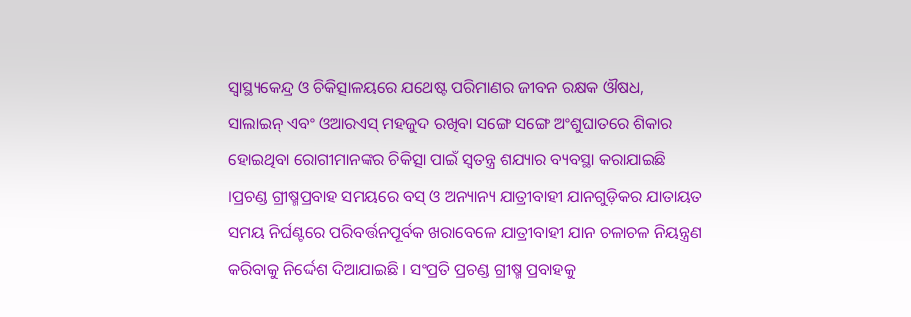ସ୍ୱାସ୍ଥ୍ୟକେନ୍ଦ୍ର ଓ ଚିକିତ୍ସାଳୟରେ ଯଥେଷ୍ଟ ପରିମାଣର ଜୀବନ ରକ୍ଷକ ଔଷଧ, ସାଲାଇନ୍ ଏବଂ ଓଆରଏସ୍ ମହଜୁଦ ରଖିବା ସଙ୍ଗେ ସଙ୍ଗେ ଅଂଶୁଘାତରେ ଶିକାର ହୋଇଥିବା ରୋଗୀମାନଙ୍କର ଚିକିତ୍ସା ପାଇଁ ସ୍ୱତନ୍ତ୍ର ଶଯ୍ୟାର ବ୍ୟବସ୍ଥା କରାଯାଇଛି ।ପ୍ରଚଣ୍ଡ ଗ୍ରୀଷ୍ମପ୍ରବାହ ସମୟରେ ବସ୍ ଓ ଅନ୍ୟାନ୍ୟ ଯାତ୍ରୀବାହୀ ଯାନଗୁଡ଼ିକର ଯାତାୟତ ସମୟ ନିର୍ଘଣ୍ଟରେ ପରିବର୍ତ୍ତନପୂର୍ବକ ଖରାବେଳେ ଯାତ୍ରୀବାହୀ ଯାନ ଚଳାଚଳ ନିୟନ୍ତ୍ରଣ କରିବାକୁ ନିର୍ଦ୍ଦେଶ ଦିଆଯାଇଛି । ସଂପ୍ରତି ପ୍ରଚଣ୍ଡ ଗ୍ରୀଷ୍ମ ପ୍ରବାହକୁ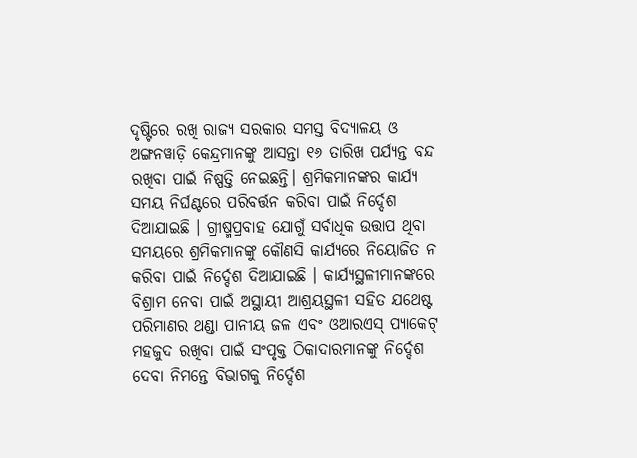ଦୃଷ୍ଟିରେ ରଖି ରାଜ୍ୟ ସରକାର ସମସ୍ତ ବିଦ୍ୟାଳୟ ଓ ଅଙ୍ଗନୱାଡ଼ି କେନ୍ଦ୍ରମାନଙ୍କୁ ଆସନ୍ତା ୧୬ ତାରିଖ ପର୍ଯ୍ୟନ୍ତ ବନ୍ଦ ରଖିବା ପାଇଁ ନିଷ୍ପତ୍ତି ନେଇଛନ୍ତି। ଶ୍ରମିକମାନଙ୍କର କାର୍ଯ୍ୟ ସମୟ ନିର୍ଘଣ୍ଟରେ ପରିବର୍ତ୍ତନ କରିବା ପାଇଁ ନିର୍ଦ୍ଦେଶ ଦିଆଯାଇଛି । ଗ୍ରୀଷ୍ମପ୍ରବାହ ଯୋଗୁଁ ସର୍ବାଧିକ ଉତ୍ତାପ ଥିବା ସମୟରେ ଶ୍ରମିକମାନଙ୍କୁ କୌଣସି କାର୍ଯ୍ୟରେ ନିୟୋଜିତ ନ କରିବା ପାଇଁ ନିର୍ଦ୍ଦେଶ ଦିଆଯାଇଛି । କାର୍ଯ୍ୟସ୍ଥଳୀମାନଙ୍କରେ ବିଶ୍ରାମ ନେବା ପାଇଁ ଅସ୍ଥାୟୀ ଆଶ୍ରୟସ୍ଥଳୀ ସହିତ ଯଥେଷ୍ଟ ପରିମାଣର ଥଣ୍ଡା ପାନୀୟ ଜଳ ଏବଂ ଓଆରଏସ୍ ପ୍ୟାକେଟ୍ ମହଜୁଦ ରଖିବା ପାଇଁ ସଂପୃକ୍ତ ଠିକାଦାରମାନଙ୍କୁ ନିର୍ଦ୍ଦେଶ ଦେବା ନିମନ୍ତେ ବିଭାଗକୁ ନିର୍ଦ୍ଦେଶ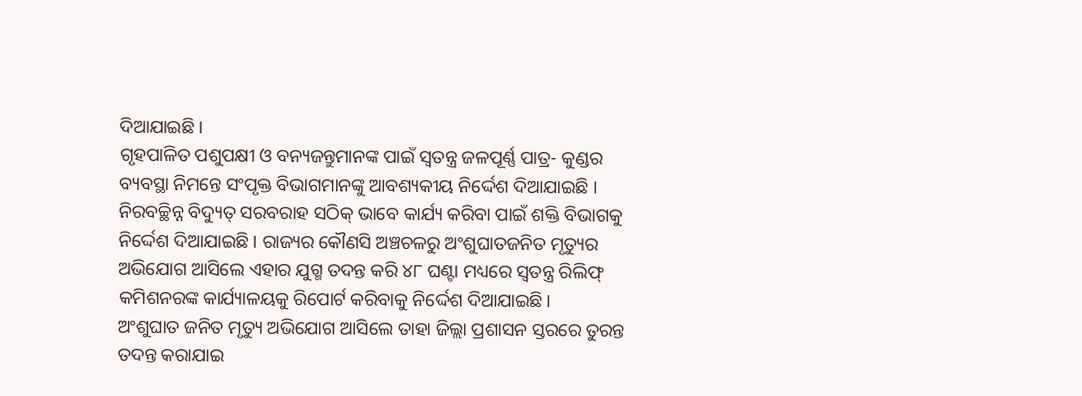ଦିଆଯାଇଛି ।
ଗୃହପାଳିତ ପଶୁପକ୍ଷୀ ଓ ବନ୍ୟଜନ୍ତୁମାନଙ୍କ ପାଇଁ ସ୍ୱତନ୍ତ୍ର ଜଳପୂର୍ଣ୍ଣ ପାତ୍ର- କୁଣ୍ଡର ବ୍ୟବସ୍ଥା ନିମନ୍ତେ ସଂପୃକ୍ତ ବିଭାଗମାନଙ୍କୁ ଆବଶ୍ୟକୀୟ ନିର୍ଦ୍ଦେଶ ଦିଆଯାଇଛି । ନିରବଚ୍ଛିନ୍ନ ବିଦ୍ୟୁତ୍ ସରବରାହ ସଠିକ୍ ଭାବେ କାର୍ଯ୍ୟ କରିବା ପାଇଁ ଶକ୍ତି ବିଭାଗକୁ ନିର୍ଦ୍ଦେଶ ଦିଆଯାଇଛି । ରାଜ୍ୟର କୌଣସି ଅଞ୍ଚଚଳରୁ ଅଂଶୁଘାତଜନିତ ମୃତ୍ୟୁର ଅଭିଯୋଗ ଆସିଲେ ଏହାର ଯୁଗ୍ମ ତଦନ୍ତ କରି ୪୮ ଘଣ୍ଟା ମଧ୍ୟରେ ସ୍ୱତନ୍ତ୍ର ରିଲିଫ୍ କମିଶନରଙ୍କ କାର୍ଯ୍ୟାଳୟକୁ ରିପୋର୍ଟ କରିବାକୁ ନିର୍ଦ୍ଦେଶ ଦିଆଯାଇଛି।
ଅଂଶୁଘାତ ଜନିତ ମୃତ୍ୟୁ ଅଭିଯୋଗ ଆସିଲେ ତାହା ଜିଲ୍ଲା ପ୍ରଶାସନ ସ୍ତରରେ ତୁରନ୍ତ ତଦନ୍ତ କରାଯାଇ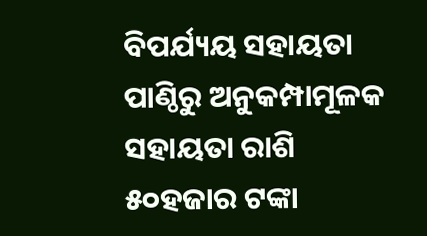ବିପର୍ଯ୍ୟୟ ସହାୟତା ପାଣ୍ଠିରୁ ଅନୁକମ୍ପାମୂଳକ ସହାୟତା ରାଶି ୫୦ହଜାର ଟଙ୍କା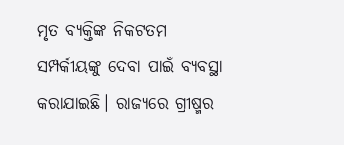ମୃତ ବ୍ୟକ୍ତିଙ୍କ ନିକଟତମ ସମ୍ପର୍କୀୟଙ୍କୁ ଦେବା ପାଇଁ ବ୍ୟବସ୍ଥା କରାଯାଇଛି। ରାଜ୍ୟରେ ଗ୍ରୀଷ୍ମର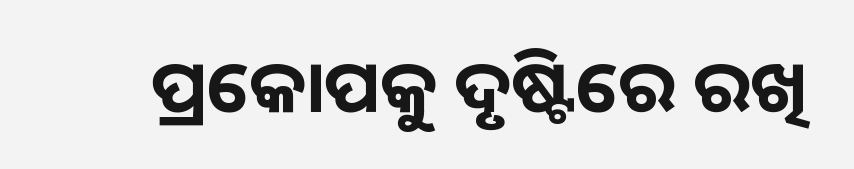ପ୍ରକୋପକୁ ଦୃଷ୍ଟିରେ ରଖି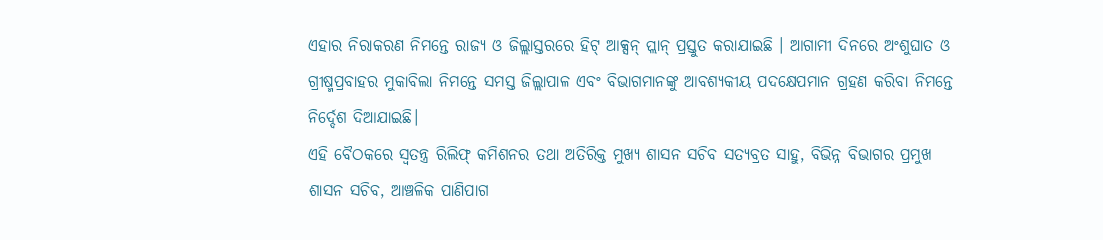ଏହାର ନିରାକରଣ ନିମନ୍ତେ ରାଜ୍ୟ ଓ ଜିଲ୍ଲାସ୍ତରରେ ହିଟ୍ ଆକ୍ସନ୍ ପ୍ଲାନ୍ ପ୍ରସ୍ତୁତ କରାଯାଇଛି । ଆଗାମୀ ଦିନରେ ଅଂଶୁଘାତ ଓ ଗ୍ରୀଷ୍ମପ୍ରବାହର ମୁକାବିଲା ନିମନ୍ତେ ସମସ୍ତ ଜିଲ୍ଲାପାଳ ଏବଂ ବିଭାଗମାନଙ୍କୁ ଆବଶ୍ୟକୀୟ ପଦକ୍ଷେପମାନ ଗ୍ରହଣ କରିବା ନିମନ୍ତେ ନିର୍ଦ୍ଦେଶ ଦିଆଯାଇଛି।
ଏହି ବୈଠକରେ ସ୍ୱତନ୍ତ୍ର ରିଲିଫ୍ କମିଶନର ତଥା ଅତିରିକ୍ତ ମୁଖ୍ୟ ଶାସନ ସଚିବ ସତ୍ୟବ୍ରତ ସାହୁ, ବିଭିନ୍ନ ବିଭାଗର ପ୍ରମୁଖ ଶାସନ ସଚିବ, ଆଞ୍ଚଳିକ ପାଣିପାଗ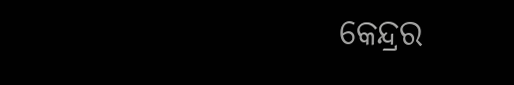କେନ୍ଦ୍ରର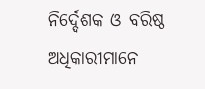ନିର୍ଦ୍ଦେଶକ ଓ ବରିଷ୍ଠ ଅଧିକାରୀମାନେ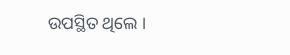ଉପସ୍ଥିତ ଥିଲେ ।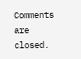Comments are closed.